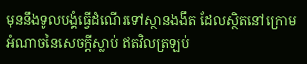មុននឹងទូលបង្គំធ្វើដំណើរទៅស្ថានងងឹត ដែលស្ថិតនៅក្រោមអំណាចនៃសេចក្ដីស្លាប់ ឥតវិលត្រឡប់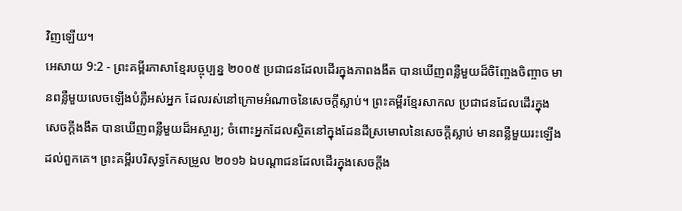វិញឡើយ។
អេសាយ 9:2 - ព្រះគម្ពីរភាសាខ្មែរបច្ចុប្បន្ន ២០០៥ ប្រជាជនដែលដើរក្នុងភាពងងឹត បានឃើញពន្លឺមួយដ៏ចិញ្ចែងចិញ្ចាច មានពន្លឺមួយលេចឡើងបំភ្លឺអស់អ្នក ដែលរស់នៅក្រោមអំណាចនៃសេចក្ដីស្លាប់។ ព្រះគម្ពីរខ្មែរសាកល ប្រជាជនដែលដើរក្នុងសេចក្ដីងងឹត បានឃើញពន្លឺមួយដ៏អស្ចារ្យ; ចំពោះអ្នកដែលស្ថិតនៅក្នុងដែនដីស្រមោលនៃសេចក្ដីស្លាប់ មានពន្លឺមួយរះឡើងដល់ពួកគេ។ ព្រះគម្ពីរបរិសុទ្ធកែសម្រួល ២០១៦ ឯបណ្ដាជនដែលដើរក្នុងសេចក្ដីង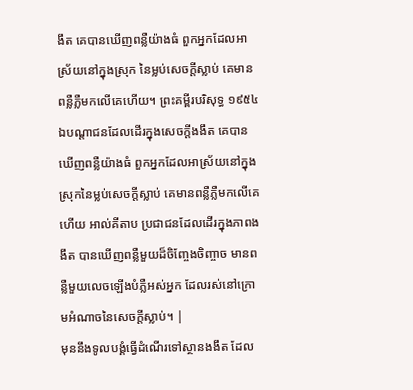ងឹត គេបានឃើញពន្លឺយ៉ាងធំ ពួកអ្នកដែលអាស្រ័យនៅក្នុងស្រុក នៃម្លប់សេចក្ដីស្លាប់ គេមានពន្លឺភ្លឺមកលើគេហើយ។ ព្រះគម្ពីរបរិសុទ្ធ ១៩៥៤ ឯបណ្តាជនដែលដើរក្នុងសេចក្ដីងងឹត គេបានឃើញពន្លឺយ៉ាងធំ ពួកអ្នកដែលអាស្រ័យនៅក្នុងស្រុកនៃម្លប់សេចក្ដីស្លាប់ គេមានពន្លឺភ្លឺមកលើគេហើយ អាល់គីតាប ប្រជាជនដែលដើរក្នុងភាពងងឹត បានឃើញពន្លឺមួយដ៏ចិញ្ចែងចិញ្ចាច មានពន្លឺមួយលេចឡើងបំភ្លឺអស់អ្នក ដែលរស់នៅក្រោមអំណាចនៃសេចក្ដីស្លាប់។ |
មុននឹងទូលបង្គំធ្វើដំណើរទៅស្ថានងងឹត ដែល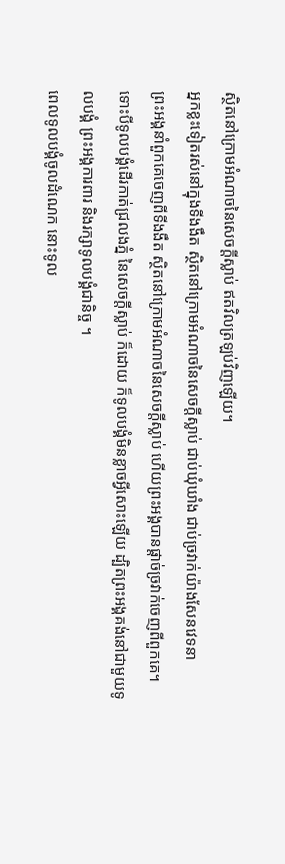ស្ថិតនៅក្រោមអំណាចនៃសេចក្ដីស្លាប់ ឥតវិលត្រឡប់វិញឡើយ។
អ្នកខ្លះទៀតរស់នៅក្នុងទីងងឹត ស្ថិតនៅក្រោមអំណាចនៃសេចក្ដីស្លាប់ ជាប់ឃុំឃាំង ជាប់ច្រវាក់យ៉ាងសែនវេទនា
ព្រះអង្គនាំពួកគេចេញពីទីងងឹត ស្ថិតនៅក្រោមអំណាចនៃសេចក្ដីស្លាប់ ហើយព្រះអង្គបានផ្ដាច់ច្រវាក់ចេញពីពួកគេ។
ទោះបីទូលបង្គំដើរកាត់ជ្រលងភ្នំ នៃសេចក្ដីស្លាប់ ក៏ដោយ ក៏ទូលបង្គំមិនខ្លាចអ្វីសោះឡើយ ដ្បិតព្រះអង្គគង់នៅជាមួយទូលបង្គំ ព្រះអង្គការពារ និងរក្សាទូលបង្គំជានិច្ច ។
ពេលទូលបង្គំចូលដំណេក នោះទូល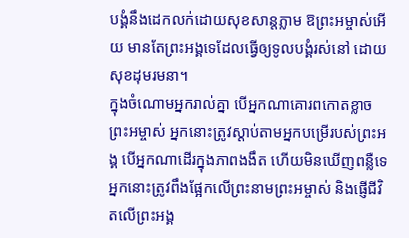បង្គំនឹងដេកលក់ដោយសុខសាន្តភ្លាម ឱព្រះអម្ចាស់អើយ មានតែព្រះអង្គទេដែលធ្វើឲ្យទូលបង្គំរស់នៅ ដោយសុខដុមរមនា។
ក្នុងចំណោមអ្នករាល់គ្នា បើអ្នកណាគោរពកោតខ្លាចព្រះអម្ចាស់ អ្នកនោះត្រូវស្ដាប់តាមអ្នកបម្រើរបស់ព្រះអង្គ បើអ្នកណាដើរក្នុងភាពងងឹត ហើយមិនឃើញពន្លឺទេ អ្នកនោះត្រូវពឹងផ្អែកលើព្រះនាមព្រះអម្ចាស់ និងផ្ញើជីវិតលើព្រះអង្គ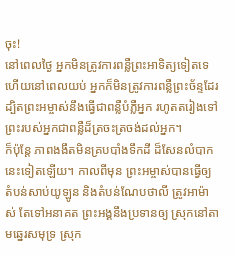ចុះ!
នៅពេលថ្ងៃ អ្នកមិនត្រូវការពន្លឺព្រះអាទិត្យទៀតទេ ហើយនៅពេលយប់ អ្នកក៏មិនត្រូវការពន្លឺព្រះច័ន្ទដែរ ដ្បិតព្រះអម្ចាស់នឹងធ្វើជាពន្លឺបំភ្លឺអ្នក រហូតតរៀងទៅ ព្រះរបស់អ្នកជាពន្លឺដ៏ត្រចះត្រចង់ដល់អ្នក។
ក៏ប៉ុន្តែ ភាពងងឹតមិនគ្របបាំងទឹកដី ដ៏សែនលំបាកនេះទៀតឡើយ។ កាលពីមុន ព្រះអម្ចាស់បានធ្វើឲ្យ តំបន់សាប់យូឡូន និងតំបន់ណែបថាលី ត្រូវអាម៉ាស់ តែទៅអនាគត ព្រះអង្គនឹងប្រទានឲ្យ ស្រុកនៅតាមឆ្នេរសមុទ្រ ស្រុក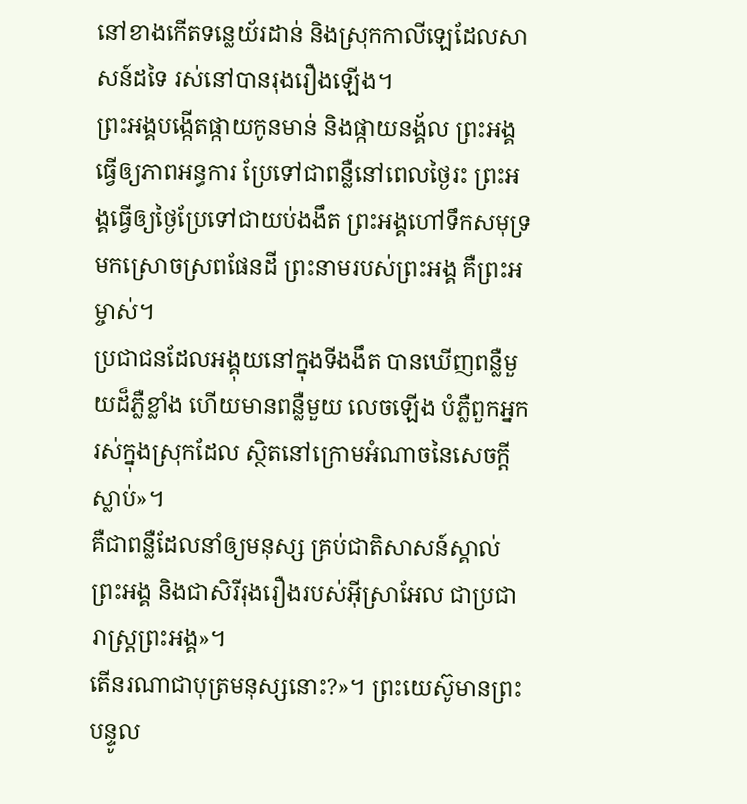នៅខាងកើតទន្លេយ័រដាន់ និងស្រុកកាលីឡេដែលសាសន៍ដទៃ រស់នៅបានរុងរឿងឡើង។
ព្រះអង្គបង្កើតផ្កាយកូនមាន់ និងផ្កាយនង្គ័ល ព្រះអង្គធ្វើឲ្យភាពអន្ធការ ប្រែទៅជាពន្លឺនៅពេលថ្ងៃរះ ព្រះអង្គធ្វើឲ្យថ្ងៃប្រែទៅជាយប់ងងឹត ព្រះអង្គហៅទឹកសមុទ្រមកស្រោចស្រពផែនដី ព្រះនាមរបស់ព្រះអង្គ គឺព្រះអម្ចាស់។
ប្រជាជនដែលអង្គុយនៅក្នុងទីងងឹត បានឃើញពន្លឺមួយដ៏ភ្លឺខ្លាំង ហើយមានពន្លឺមួយ លេចឡើង បំភ្លឺពួកអ្នករស់ក្នុងស្រុកដែល ស្ថិតនៅក្រោមអំណាចនៃសេចក្ដីស្លាប់»។
គឺជាពន្លឺដែលនាំឲ្យមនុស្ស គ្រប់ជាតិសាសន៍ស្គាល់ព្រះអង្គ និងជាសិរីរុងរឿងរបស់អ៊ីស្រាអែល ជាប្រជារាស្ត្រព្រះអង្គ»។
តើនរណាជាបុត្រមនុស្សនោះ?»។ ព្រះយេស៊ូមានព្រះបន្ទូល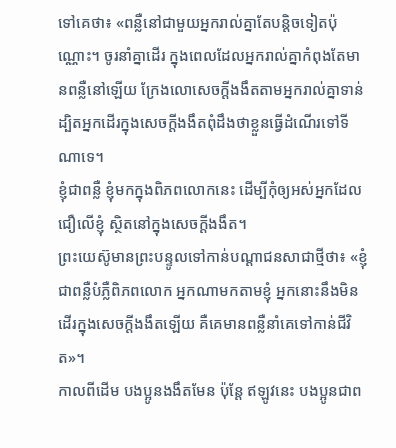ទៅគេថា៖ «ពន្លឺនៅជាមួយអ្នករាល់គ្នាតែបន្តិចទៀតប៉ុណ្ណោះ។ ចូរនាំគ្នាដើរ ក្នុងពេលដែលអ្នករាល់គ្នាកំពុងតែមានពន្លឺនៅឡើយ ក្រែងលោសេចក្ដីងងឹតតាមអ្នករាល់គ្នាទាន់ ដ្បិតអ្នកដើរក្នុងសេចក្ដីងងឹតពុំដឹងថាខ្លួនធ្វើដំណើរទៅទីណាទេ។
ខ្ញុំជាពន្លឺ ខ្ញុំមកក្នុងពិភពលោកនេះ ដើម្បីកុំឲ្យអស់អ្នកដែលជឿលើខ្ញុំ ស្ថិតនៅក្នុងសេចក្ដីងងឹត។
ព្រះយេស៊ូមានព្រះបន្ទូលទៅកាន់បណ្ដាជនសាជាថ្មីថា៖ «ខ្ញុំជាពន្លឺបំភ្លឺពិភពលោក អ្នកណាមកតាមខ្ញុំ អ្នកនោះនឹងមិនដើរក្នុងសេចក្ដីងងឹតឡើយ គឺគេមានពន្លឺនាំគេទៅកាន់ជីវិត»។
កាលពីដើម បងប្អូនងងឹតមែន ប៉ុន្តែ ឥឡូវនេះ បងប្អូនជាព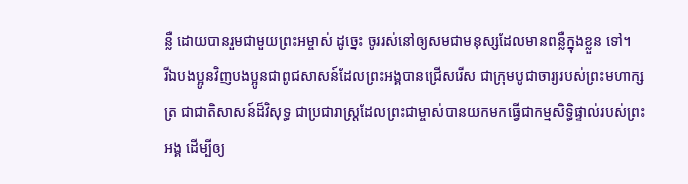ន្លឺ ដោយបានរួមជាមួយព្រះអម្ចាស់ ដូច្នេះ ចូររស់នៅឲ្យសមជាមនុស្សដែលមានពន្លឺក្នុងខ្លួន ទៅ។
រីឯបងប្អូនវិញបងប្អូនជាពូជសាសន៍ដែលព្រះអង្គបានជ្រើសរើស ជាក្រុមបូជាចារ្យរបស់ព្រះមហាក្សត្រ ជាជាតិសាសន៍ដ៏វិសុទ្ធ ជាប្រជារាស្ដ្រដែលព្រះជាម្ចាស់បានយកមកធ្វើជាកម្មសិទ្ធិផ្ទាល់របស់ព្រះអង្គ ដើម្បីឲ្យ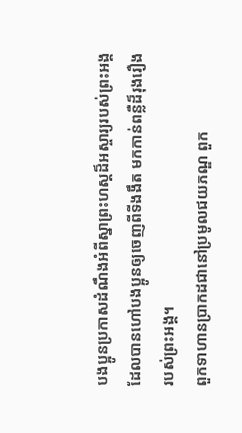បងប្អូនប្រកាសដំណឹងអំពីស្នាព្រះហស្ដដ៏អស្ចារ្យរបស់ព្រះអង្គ ដែលបានហៅបងប្អូនឲ្យចេញពីទីងងឹត មកកាន់ពន្លឺដ៏រុងរឿងរបស់ព្រះអង្គ។
ពួកទាហានប្រាកដជានៅប្រមូលជយភណ្ឌ ពួក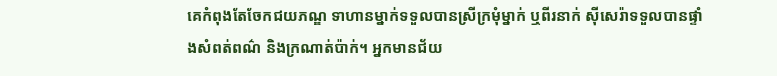គេកំពុងតែចែកជយភណ្ឌ ទាហានម្នាក់ទទួលបានស្រីក្រមុំម្នាក់ ឬពីរនាក់ ស៊ីសេរ៉ាទទួលបានផ្ទាំងសំពត់ពណ៌ និងក្រណាត់ប៉ាក់។ អ្នកមានជ័យ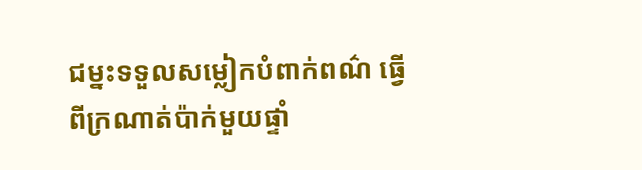ជម្នះទទួលសម្លៀកបំពាក់ពណ៌ ធ្វើពីក្រណាត់ប៉ាក់មួយផ្ទាំ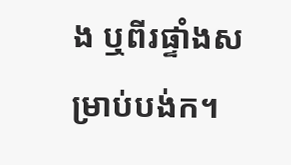ង ឬពីរផ្ទាំងសម្រាប់បង់ក។